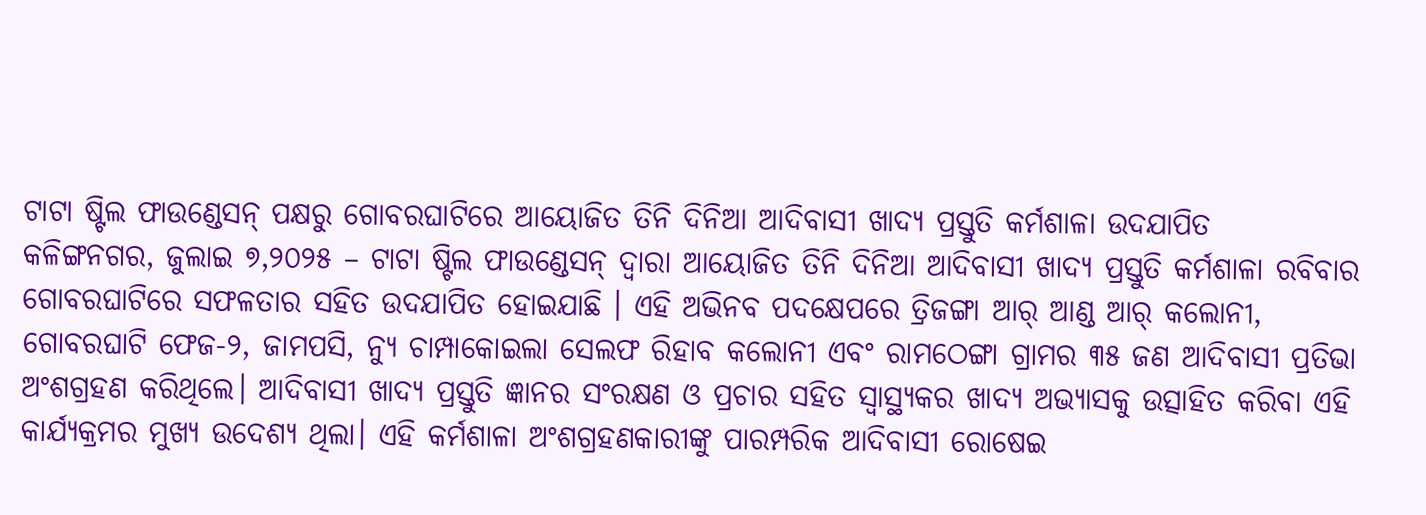ଟାଟା ଷ୍ଟିଲ ଫାଉଣ୍ଡେସନ୍ ପକ୍ଷରୁ ଗୋବରଘାଟିରେ ଆୟୋଜିତ ତିନି ଦିନିଆ ଆଦିବାସୀ ଖାଦ୍ୟ ପ୍ରସ୍ତୁତି କର୍ମଶାଳା ଉଦଯାପିତ
କଳିଙ୍ଗନଗର, ଜୁଲାଇ ୭,୨୦୨୫ – ଟାଟା ଷ୍ଟିଲ ଫାଉଣ୍ଡେସନ୍ ଦ୍ୱାରା ଆୟୋଜିତ ତିନି ଦିନିଆ ଆଦିବାସୀ ଖାଦ୍ୟ ପ୍ରସ୍ତୁତି କର୍ମଶାଳା ରବିବାର ଗୋବରଘାଟିରେ ସଫଳତାର ସହିତ ଉଦଯାପିତ ହୋଇଯାଛି । ଏହି ଅଭିନବ ପଦକ୍ଷେପରେ ତ୍ରିଜଙ୍ଗା ଆର୍ ଆଣ୍ଡ ଆର୍ କଲୋନୀ, ଗୋବରଘାଟି ଫେଜ-୨, ଜାମପସି, ନ୍ୟୁ ଚାମ୍ପାକୋଇଲା ସେଲଫ ରିହାବ କଲୋନୀ ଏବଂ ରାମଠେଙ୍ଗା ଗ୍ରାମର ୩୫ ଜଣ ଆଦିବାସୀ ପ୍ରତିଭା ଅଂଶଗ୍ରହଣ କରିଥିଲେ। ଆଦିବାସୀ ଖାଦ୍ୟ ପ୍ରସ୍ତୁତି ଜ୍ଞାନର ସଂରକ୍ଷଣ ଓ ପ୍ରଚାର ସହିତ ସ୍ୱାସ୍ଥ୍ୟକର ଖାଦ୍ୟ ଅଭ୍ୟାସକୁ ଉତ୍ସାହିତ କରିବା ଏହି କାର୍ଯ୍ୟକ୍ରମର ମୁଖ୍ୟ ଉଦେଶ୍ୟ ଥିଲା। ଏହି କର୍ମଶାଳା ଅଂଶଗ୍ରହଣକାରୀଙ୍କୁ ପାରମ୍ପରିକ ଆଦିବାସୀ ରୋଷେଇ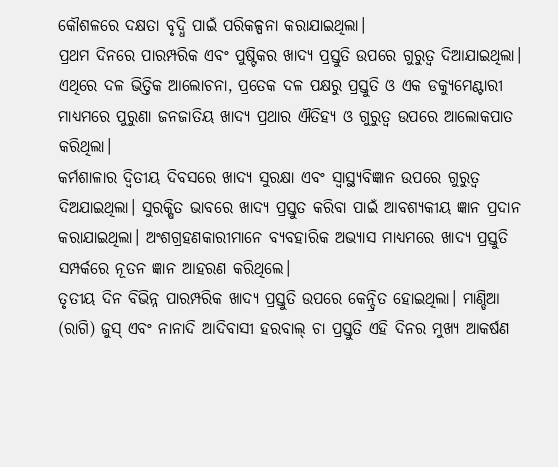କୌଶଳରେ ଦକ୍ଷତା ବୃଦ୍ଧି ପାଇଁ ପରିକଳ୍ପନା କରାଯାଇଥିଲା।
ପ୍ରଥମ ଦିନରେ ପାରମ୍ପରିକ ଏବଂ ପୁଷ୍ଟିକର ଖାଦ୍ୟ ପ୍ରସ୍ତୁତି ଉପରେ ଗୁରୁତ୍ୱ ଦିଆଯାଇଥିଲା। ଏଥିରେ ଦଳ ଭିତ୍ତିକ ଆଲୋଚନା, ପ୍ରତେକ ଦଳ ପକ୍ଷରୁ ପ୍ରସ୍ତୁତି ଓ ଏକ ଡକ୍ୟୁମେଣ୍ଟାରୀ ମାଧ୍ୟମରେ ପୁରୁଣା ଜନଜାତିୟ ଖାଦ୍ୟ ପ୍ରଥାର ଐତିହ୍ୟ ଓ ଗୁରୁତ୍ୱ ଉପରେ ଆଲୋକପାତ କରିଥିଲା।
କର୍ମଶାଳାର ଦ୍ୱିତୀୟ ଦିବସରେ ଖାଦ୍ୟ ସୁରକ୍ଷା ଏବଂ ସ୍ୱାସ୍ଥ୍ୟବିଜ୍ଞାନ ଉପରେ ଗୁରୁତ୍ୱ ଦିଅଯାଇଥିଲା। ସୁରକ୍ଷିତ ଭାବରେ ଖାଦ୍ୟ ପ୍ରସ୍ତୁତ କରିବା ପାଇଁ ଆବଶ୍ୟକୀୟ ଜ୍ଞାନ ପ୍ରଦାନ କରାଯାଇଥିଲା। ଅଂଶଗ୍ରହଣକାରୀମାନେ ବ୍ୟବହାରିକ ଅଭ୍ୟାସ ମାଧ୍ୟମରେ ଖାଦ୍ୟ ପ୍ରସ୍ତୁତି ସମ୍ପର୍କରେ ନୂତନ ଜ୍ଞାନ ଆହରଣ କରିଥିଲେ।
ତୃତୀୟ ଦିନ ବିଭିନ୍ନ ପାରମ୍ପରିକ ଖାଦ୍ୟ ପ୍ରସ୍ତୁତି ଉପରେ କେନ୍ଦ୍ରିତ ହୋଇଥିଲା। ମାଣ୍ଡିଆ (ରାଗି) ଜୁସ୍ ଏବଂ ନାନାଦି ଆଦିବାସୀ ହରବାଲ୍ ଚା ପ୍ରସ୍ତୁତି ଏହି ଦିନର ମୁଖ୍ୟ ଆକର୍ଷଣ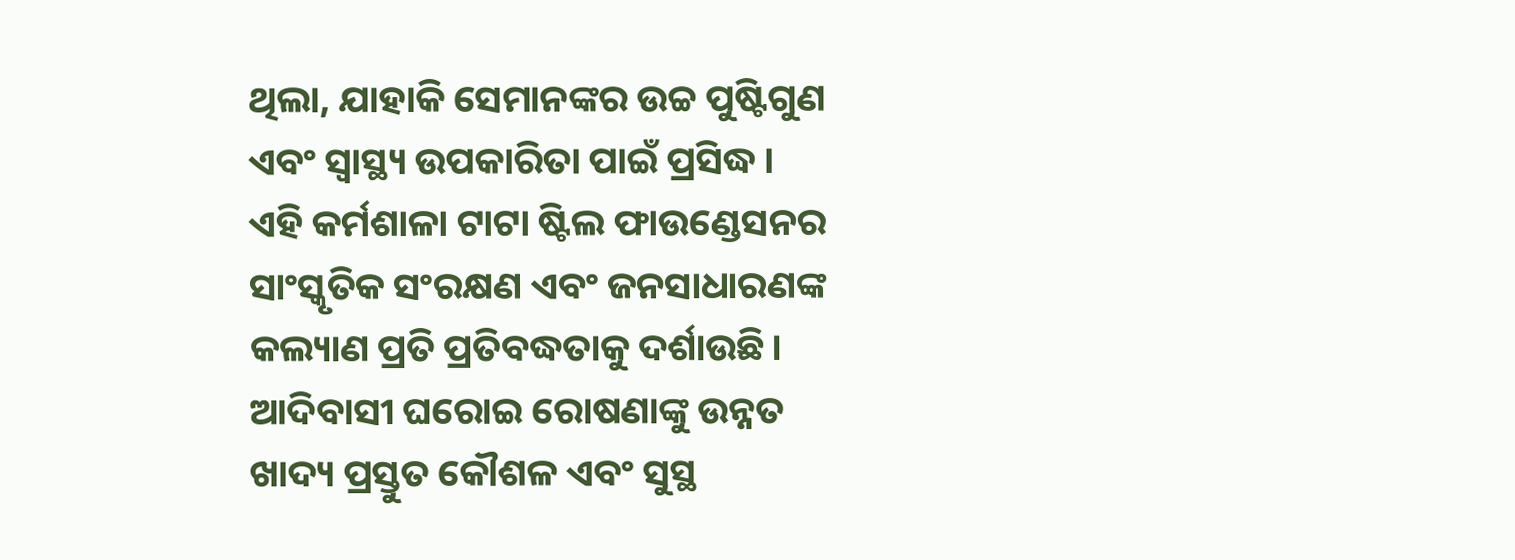ଥିଲା, ଯାହାକି ସେମାନଙ୍କର ଉଚ୍ଚ ପୁଷ୍ଟିଗୁଣ ଏବଂ ସ୍ୱାସ୍ଥ୍ୟ ଉପକାରିତା ପାଇଁ ପ୍ରସିଦ୍ଧ।
ଏହି କର୍ମଶାଳା ଟାଟା ଷ୍ଟିଲ ଫାଉଣ୍ଡେସନର ସାଂସ୍କୃତିକ ସଂରକ୍ଷଣ ଏବଂ ଜନସାଧାରଣଙ୍କ କଲ୍ୟାଣ ପ୍ରତି ପ୍ରତିବଦ୍ଧତାକୁ ଦର୍ଶାଉଛି। ଆଦିବାସୀ ଘରୋଇ ରୋଷଣାଙ୍କୁ ଉନ୍ନତ ଖାଦ୍ୟ ପ୍ରସ୍ତୁତ କୌଶଳ ଏବଂ ସୁସ୍ଥ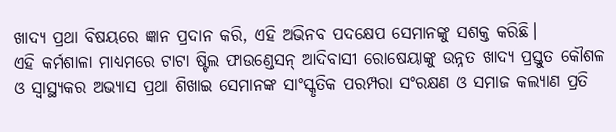ଖାଦ୍ୟ ପ୍ରଥା ବିଷୟରେ ଜ୍ଞାନ ପ୍ରଦାନ କରି, ଏହି ଅଭିନବ ପଦକ୍ଷେପ ସେମାନଙ୍କୁ ସଶକ୍ତ କରିଛି।
ଏହି କର୍ମଶାଳା ମାଧ୍ୟମରେ ଟାଟା ଷ୍ଟିଲ ଫାଉଣ୍ଡେସନ୍ ଆଦିବାସୀ ରୋଷେୟାଙ୍କୁ ଉନ୍ନତ ଖାଦ୍ୟ ପ୍ରସ୍ତୁତ କୌଶଳ ଓ ସ୍ୱାସ୍ଥ୍ୟକର ଅଭ୍ୟାସ ପ୍ରଥା ଶିଖାଇ ସେମାନଙ୍କ ସାଂସ୍କୃତିକ ପରମ୍ପରା ସଂରକ୍ଷଣ ଓ ସମାଜ କଲ୍ୟାଣ ପ୍ରତି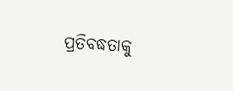ପ୍ରତିବଦ୍ଧତାକୁ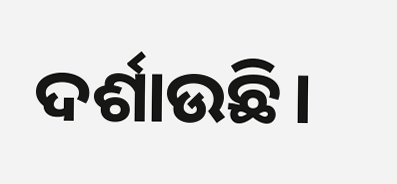ଦର୍ଶାଉଛି।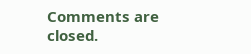Comments are closed.